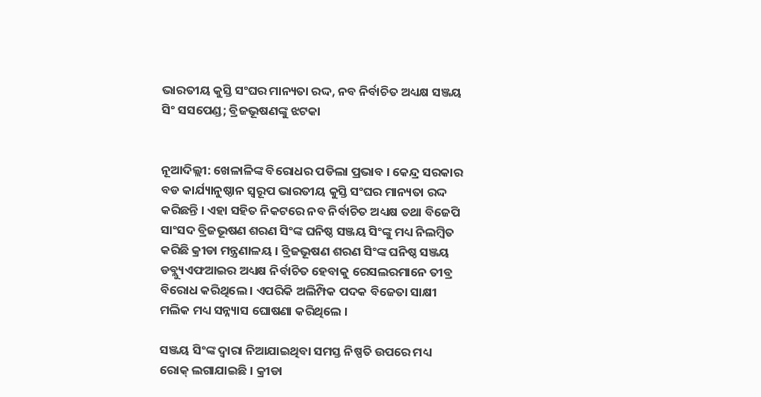ଭାରତୀୟ କୁସ୍ତି ସଂଘର ମାନ୍ୟତା ରଦ୍ଦ, ନବ ନିର୍ବାଚିତ ଅଧ୍ୟକ୍ଷ ସଞ୍ଜୟ ସିଂ ସସପେଣ୍ଡ; ବ୍ରିଜଭୂଷଣଙ୍କୁ ଝଟକା


ନୂଆଦିଲ୍ଲୀ: ଖେଳାଳିଙ୍କ ବିରୋଧର ପଡିଲା ପ୍ରଭାବ । କେନ୍ଦ୍ର ସରକାର ବଡ କାର୍ଯ୍ୟାନୁଷ୍ଠାନ ସ୍ୱରୂପ ଭାରତୀୟ କୁସ୍ତି ସଂଘର ମାନ୍ୟତା ରଦ୍ଦ କରିଛନ୍ତି । ଏହା ସହିତ ନିକଟରେ ନବ ନିର୍ବାଚିତ ଅଧ୍ୟକ୍ଷ ତଥା ବିଜେପି ସାଂସଦ ବ୍ରିଜଭୂଷଣ ଶରଣ ସିଂଙ୍କ ଘନିଷ୍ଠ ସଞ୍ଜୟ ସିଂଙ୍କୁ ମଧ୍ୟ ନିଲମ୍ବିତ କରିଛି କ୍ରୀଡା ମନ୍ତ୍ରଣାଳୟ । ବ୍ରିଜଭୂଷଣ ଶରଣ ସିଂଙ୍କ ଘନିଷ୍ଠ ସଞ୍ଜୟ ଡବ୍ଲ୍ୟୁଏଫଆଇର ଅଧ୍ୟକ୍ଷ ନିର୍ବାଚିତ ହେବାକୁ ରେସଲରମାନେ ତୀବ୍ର ବିରୋଧ କରିଥିଲେ । ଏପରିକି ଅଲିମ୍ପିକ ପଦକ ବିଜେତା ସାକ୍ଷୀ ମଲିକ ମଧ୍ୟ ସନ୍ନ୍ୟାସ ଘୋଷଣା କରିଥିଲେ ।

ସଞ୍ଜୟ ସିଂଙ୍କ ଦ୍ୱାରା ନିଆଯାଇଥିବା ସମସ୍ତ ନିଷ୍ପତି ଉପରେ ମଧ୍ୟ ରୋକ୍ ଲଗାଯାଇଛି । କ୍ରୀଡା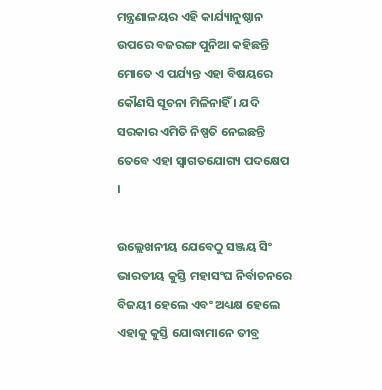ମନ୍ତ୍ରଣାଳୟର ଏହି କାର୍ଯ୍ୟାନୁଷ୍ଠାନ ଉପରେ ବଜରଙ୍ଗ ପୁନିଆ କହିଛନ୍ତି ମୋତେ ଏ ପର୍ଯ୍ୟନ୍ତ ଏହା ବିଷୟରେ କୌଣସି ସୂଚନା ମିଳିନାହିଁ । ଯଦି ସରକାର ଏମିତି ନିଷ୍ପତି ନେଇଛନ୍ତି ତେବେ ଏହା ସ୍ୱାଗତଯୋଗ୍ୟ ପଦକ୍ଷେପ ।

ଉଲ୍ଲେଖନୀୟ ଯେବେଠୁ ସଞ୍ଜୟ ସିଂ ଭାରତୀୟ କୁସ୍ତି ମହାସଂଘ ନିର୍ବାଚନରେ ବିଜୟୀ ହେଲେ ଏବଂ ଅଧ୍ୟକ୍ଷ ହେଲେ ଏହାକୁ କୁସ୍ତି ଯୋଦ୍ଧାମାନେ ତୀବ୍ର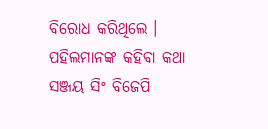ବିରୋଧ କରିଥିଲେ । ପହିଲମାନଙ୍କ କହିବା କଥା ସଞ୍ଜୟ ସିଂ ବିଜେପି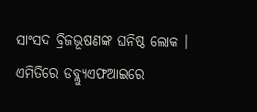ସାଂସଦ ବ୍ରିଜଭୂଷଣଙ୍କ ଘନିଷ୍ଠ ଲୋକ । ଏମିତିରେ ଡବ୍ଲ୍ୟୁଏଫଆଇରେ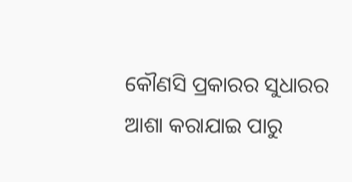କୌଣସି ପ୍ରକାରର ସୁଧାରର ଆଶା କରାଯାଇ ପାରୁ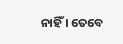ନାହିଁ । ତେବେ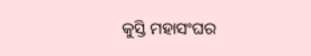କୁସ୍ତି ମହାସଂଘର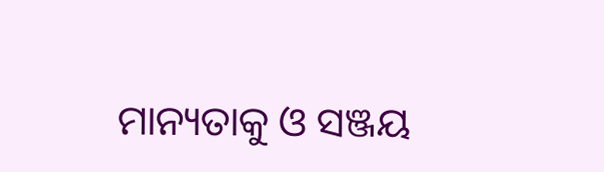ମାନ୍ୟତାକୁ ଓ ସଞ୍ଜୟ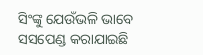ସିଂଙ୍କୁ ଯେଉଁଭଳି ଭାବେ ସସପେଣ୍ଡ କରାଯାଇଛି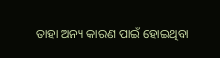ତାହା ଅନ୍ୟ କାରଣ ପାଇଁ ହୋଇଥିବା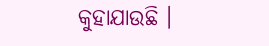କୁହାଯାଉଛି ।